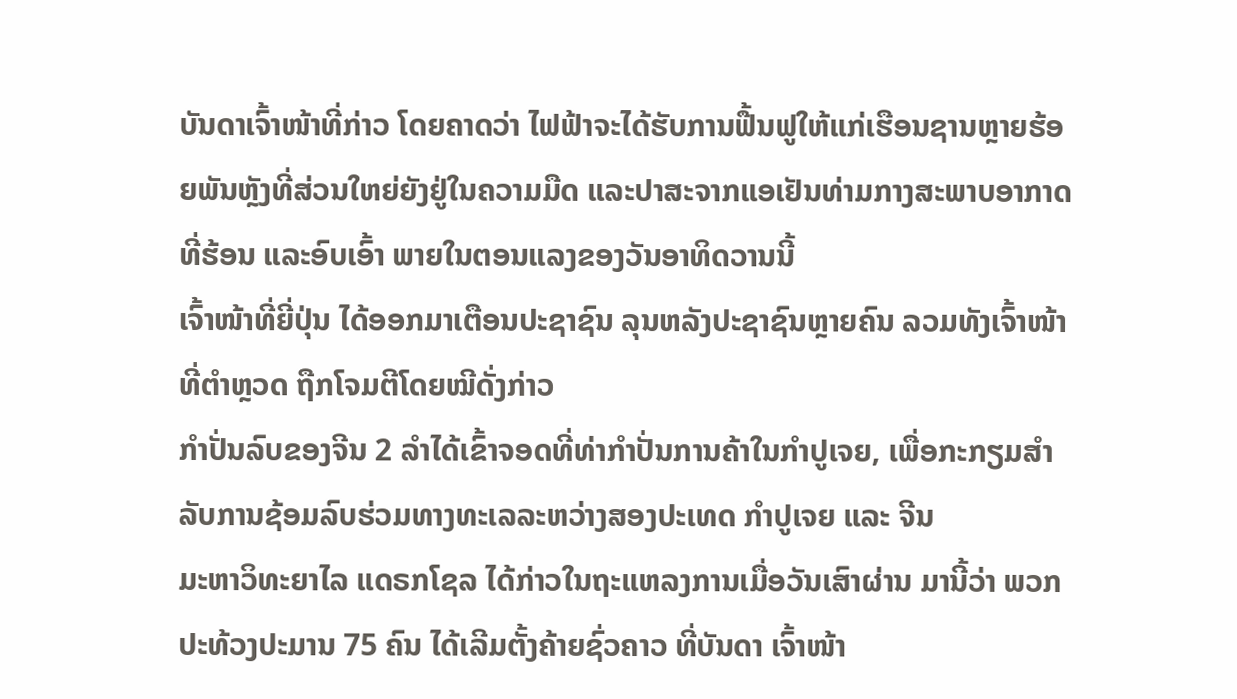ບັນດາເຈົ້າໜ້າທີ່ກ່າວ ໂດຍຄາດວ່າ ໄຟຟ້າຈະໄດ້ຮັບການຟື້ນຟູໃຫ້ແກ່ເຮືອນຊານຫຼາຍຮ້ອຍພັນຫຼັງທີ່ສ່ວນໃຫຍ່ຍັງຢູ່ໃນຄວາມມືດ ແລະປາສະຈາກແອເຢັນທ່າມກາງສະພາບອາກາດທີ່ຮ້ອນ ແລະອົບເອົ້າ ພາຍໃນຕອນແລງຂອງວັນອາທິດວານນີ້
ເຈົ້າໜ້າທີ່ຍີ່ປຸ່ນ ໄດ້ອອກມາເຕືອນປະຊາຊົນ ລຸນຫລັງປະຊາຊົນຫຼາຍຄົນ ລວມທັງເຈົ້າໜ້າທີ່ຕຳຫຼວດ ຖືກໂຈມຕີໂດຍໝີດັ່ງກ່າວ
ກໍາປັ່ນລົບຂອງຈີນ 2 ລໍາໄດ້ເຂົ້າຈອດທີ່ທ່າກໍາປັ່ນການຄ້າໃນກໍາປູເຈຍ, ເພື່ອກະກຽມສໍາລັບການຊ້ອມລົບຮ່ວມທາງທະເລລະຫວ່າງສອງປະເທດ ກໍາປູເຈຍ ແລະ ຈີນ
ມະຫາວິທະຍາໄລ ແດຣກໂຊລ ໄດ້ກ່າວໃນຖະແຫລງການເມື່ອວັນເສົາຜ່ານ ມານີ້ວ່າ ພວກປະທ້ວງປະມານ 75 ຄົນ ໄດ້ເລີມຕັ້ງຄ້າຍຊົ່ວຄາວ ທີ່ບັນດາ ເຈົ້າໜ້າ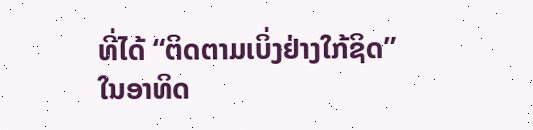ທີ່ໄດ້ “ຕິດຕາມເບິ່ງຢ່າງໃກ້ຊິດ”
ໃນອາທິດ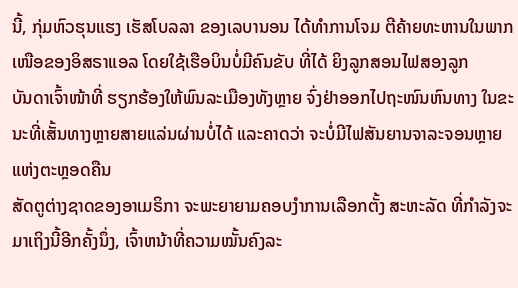ນີ້, ກຸ່ມຫົວຮຸນແຮງ ເຮັສໂບລລາ ຂອງເລບານອນ ໄດ້ທໍາການໂຈມ ຕີຄ້າຍທະຫານໃນພາກເໜືອຂອງອິສຣາແອລ ໂດຍໃຊ້ເຮືອບິນບໍ່ມີຄົນຂັບ ທີ່ໄດ້ ຍິງລູກສອນໄຟສອງລູກ
ບັນດາເຈົ້າໜ້າທີ່ ຮຽກຮ້ອງໃຫ້ພົນລະເມືອງທັງຫຼາຍ ຈົ່ງຢ່າອອກໄປຖະໜົນຫົນທາງ ໃນຂະນະທີ່ເສັ້ນທາງຫຼາຍສາຍແລ່ນຜ່ານບໍ່ໄດ້ ແລະຄາດວ່າ ຈະບໍ່ມີໄຟສັນຍານຈາລະຈອນຫຼາຍແຫ່ງຕະຫຼອດຄືນ
ສັດຕູຕ່າງຊາດຂອງອາເມຣິກາ ຈະພະຍາຍາມຄອບງຳການເລືອກຕັ້ງ ສະຫະລັດ ທີ່ກຳລັງຈະມາເຖິງນີ້ອີກຄັ້ງນຶ່ງ, ເຈົ້າຫນ້າທີ່ຄວາມໝັ້ນຄົງລະ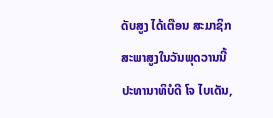ດັບສູງ ໄດ້ເຕືອນ ສະມາຊິກສະພາສູງໃນວັນພຸດວານນີ້
ປະທານາທິບໍດີ ໂຈ ໄບເດັນ,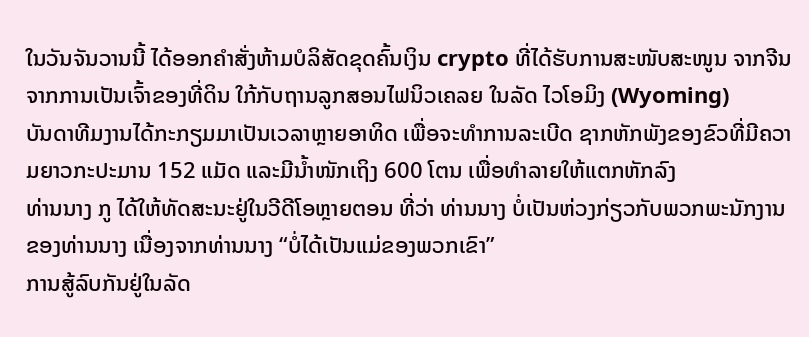ໃນວັນຈັນວານນີ້ ໄດ້ອອກຄຳສັ່ງຫ້າມບໍລິສັດຂຸດຄົ້ນເງິນ crypto ທີ່ໄດ້ຮັບການສະໜັບສະໜູນ ຈາກຈີນ ຈາກການເປັນເຈົ້າຂອງທີ່ດິນ ໃກ້ກັບຖານລູກສອນໄຟນິວເຄລຍ ໃນລັດ ໄວໂອມິງ (Wyoming)
ບັນດາທີມງານໄດ້ກະກຽມມາເປັນເວລາຫຼາຍອາທິດ ເພື່ອຈະທຳການລະເບີດ ຊາກຫັກພັງຂອງຂົວທີ່ມີຄວາມຍາວກະປະມານ 152 ແມັດ ແລະມີນ້ຳໜັກເຖິງ 600 ໂຕນ ເພື່ອທຳລາຍໃຫ້ແຕກຫັກລົງ
ທ່ານນາງ ກູ ໄດ້ໃຫ້ທັດສະນະຢູ່ໃນວີດີໂອຫຼາຍຕອນ ທີ່ວ່າ ທ່ານນາງ ບໍ່ເປັນຫ່ວງກ່ຽວກັບພວກພະນັກງານຂອງທ່ານນາງ ເນື່ອງຈາກທ່ານນາງ “ບໍ່ໄດ້ເປັນແມ່ຂອງພວກເຂົາ”
ການສູ້ລົບກັນຢູ່ໃນລັດ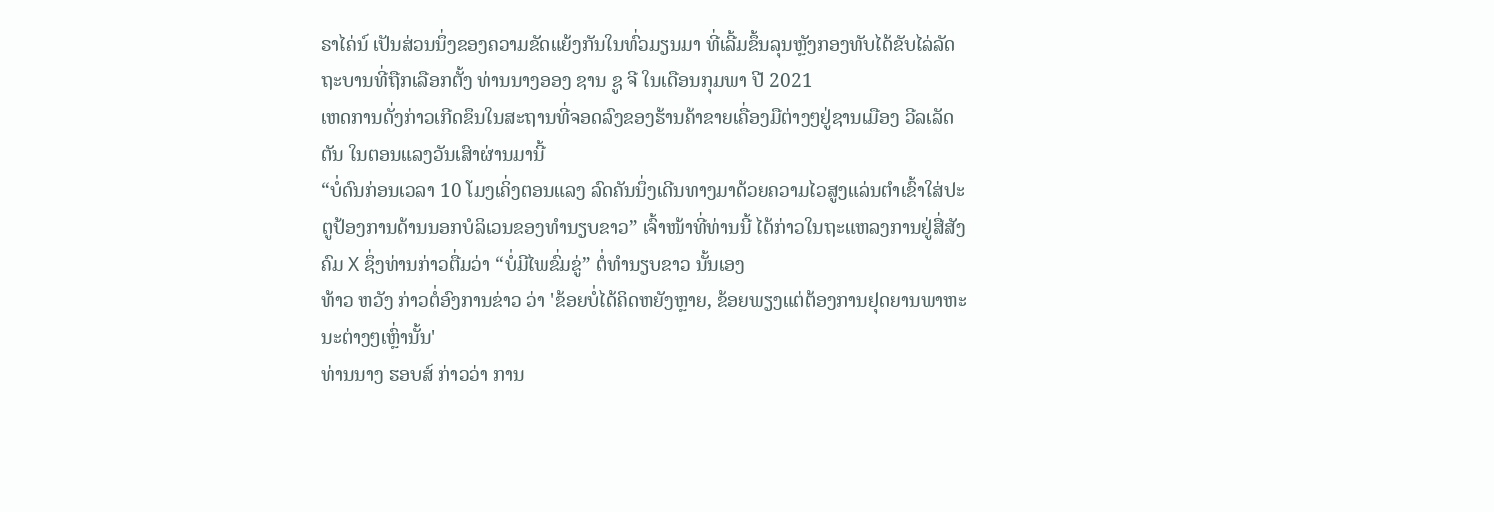ຣາໄຄ່ນ໌ ເປັນສ່ວນນຶ່ງຂອງຄວາມຂັດແຍ້ງກັນໃນທົ່ວມຽນມາ ທີ່ເລີ້ມຂຶ້ນລຸນຫຼັງກອງທັບໄດ້ຂັບໄລ່ລັດຖະບານທີ່ຖືກເລືອກຕັ້ງ ທ່ານນາງອອງ ຊານ ຊູ ຈີ ໃນເດືອນກຸມພາ ປີ 2021
ເຫດການດັ່ງກ່າວເກີດຂຶນໃນສະຖານທີ່ຈອດລົງຂອງຮ້ານຄ້າຂາຍເຄື່ອງມືຕ່າງໆຢູ່ຊານເມືອງ ວີລເລັດຕັນ ໃນຕອນແລງວັນເສົາຜ່ານມານີ້
“ບໍ່ດົນກ່ອນເວລາ 10 ໂມງເຄິ່ງຕອນແລງ ລົດຄັນນຶ່ງເດີນທາງມາດ້ວຍຄວາມໄວສູງແລ່ນຕຳເຂົ້າໃສ່ປະຕູປ້ອງການດ້ານນອກບໍລິເວນຂອງທຳນຽບຂາວ” ເຈົ້າໜ້າທີ່ທ່ານນີ້ ໄດ້ກ່າວໃນຖະແຫລງການຢູ່ສື່ສັງຄົມ X ຊຶ່ງທ່ານກ່າວຕື່ມວ່າ “ບໍ່ມີໄພຂົ່ມຂູ່” ຕໍ່ທຳນຽບຂາວ ນັ້ນເອງ
ທ້າວ ຫວັງ ກ່າວຕໍ່ອົງການຂ່າວ ວ່າ 'ຂ້ອຍບໍ່ໄດ້ຄິດຫຍັງຫຼາຍ, ຂ້ອຍພຽງແຕ່ຕ້ອງການຢຸດຍານພາຫະນະຕ່າງໆເຫຼົ່ານັ້ນ'
ທ່ານນາງ ຮອບສ໌ ກ່າວວ່າ ການ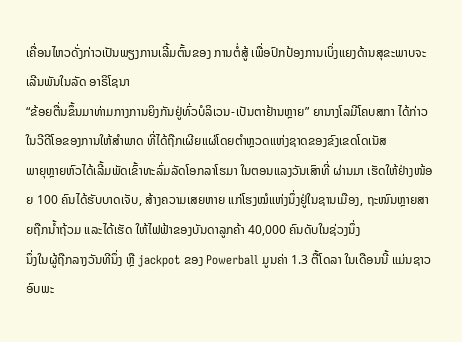ເຄື່ອນໄຫວດັ່ງກ່າວເປັນພຽງການເລີ້ມຕົ້ນຂອງ ການຕໍ່ສູ້ ເພື່ອປົກປ້ອງການເບິ່ງແຍງດ້ານສຸຂະພາບຈະເລີນພັນໃນລັດ ອາຣິໂຊນາ
“ຂ້ອຍຕື່ນຂຶ້ນມາທ່າມກາງການຍິງກັນຢູ່ທົ່ວບໍລິເວນ-ເປັນຕາຢ້ານຫຼາຍ” ຍານາງໂລມີໂຄບສກາ ໄດ້ກ່າວໃນວີດີໂອຂອງການໃຫ້ສຳພາດ ທີ່ໄດ້ຖືກເຜີຍແຜ່ໂດຍຕຳຫຼວດແຫ່ງຊາດຂອງຂົງເຂດໂດເນັສ
ພາຍຸຫຼາຍຫົວໄດ້ເລີ້ມພັດເຂົ້າທະລົ່ມລັດໂອກລາໂຮມາ ໃນຕອນແລງວັນເສົາທີ່ ຜ່ານມາ ເຮັດໃຫ້ຢ່າງໜ້ອຍ 100 ຄົນໄດ້ຮັບບາດເຈັບ, ສ້າງຄວາມເສຍຫາຍ ແກ່ໂຮງໝໍແຫ່ງນຶ່ງຢູ່ໃນຊານເມືອງ, ຖະໜົນຫຼາຍສາຍຖືກນ້ຳຖ້ວມ ແລະໄດ້ເຮັດ ໃຫ້ໄຟຟ້າຂອງບັນດາລູກຄ້າ 40,000 ຄົນດັບໃນຊ່ວງນຶ່ງ
ນຶ່ງໃນຜູ້ຖືກລາງວັນທີນຶ່ງ ຫຼື jackpot ຂອງ Powerball ມູນຄ່າ 1.3 ຕື້ໂດລາ ໃນເດືອນນີ້ ແມ່ນຊາວອົບພະ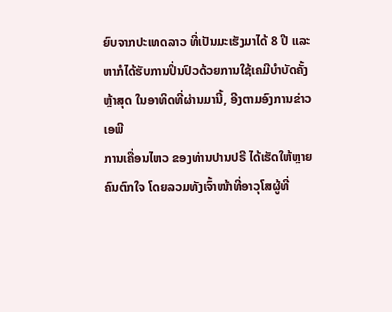ຍົບຈາກປະເທດລາວ ທີ່ເປັນມະເຮັງມາໄດ້ 8 ປີ ແລະຫາກໍໄດ້ຮັບການປິ່ນປົວດ້ວຍການໃຊ້ເຄມີບໍາບັດຄັ້ງຫຼ້າສຸດ ໃນອາທິດທີ່ຜ່ານມານີ້, ອີງຕາມອົງການຂ່າວ ເອພີ
ການເຄື່ອນໄຫວ ຂອງທ່ານປານປຣີ ໄດ້ເຮັດໃຫ້ຫຼາຍຄົນຕົກໃຈ ໂດຍລວມທັງເຈົ້າໜ້າທີ່ອາວຸໂສຜູ້ທີ່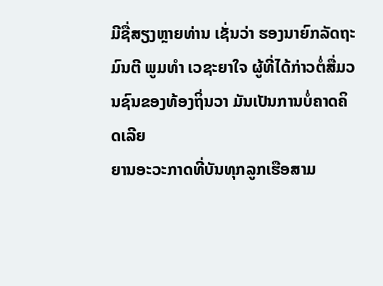ມີຊື່ສຽງຫຼາຍທ່ານ ເຊັ່ນວ່າ ຮອງນາຍົກລັດຖະມົນຕີ ພູມທຳ ເວຊະຍາໃຈ ຜູ້ທີ່ໄດ້ກ່າວຕໍ່ສື່ມວນຊົນຂອງທ້ອງຖິ່ນວາ ມັນເປັນການບໍ່ຄາດຄິດເລີຍ
ຍານອະວະກາດທີ່ບັນທຸກລູກເຮືອສາມ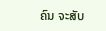ຄົນ ຈະສັບ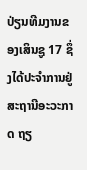ປ່ຽນທີມງານຂອງເສິນຊູ 17 ຊຶ່ງໄດ້ປະຈຳການຢູ່ສະຖານີອະວະກາດ ຖຽ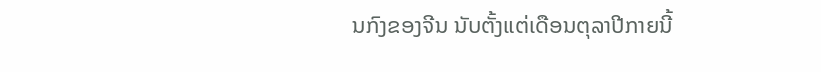ນກົງຂອງຈີນ ນັບຕັ້ງແຕ່ເດືອນຕຸລາປີກາຍນີ້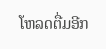ໂຫລດຕື່ມອີກ